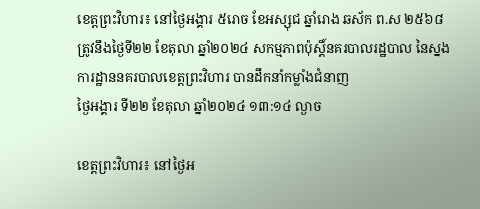ខេត្តព្រះវិហារ៖ នៅថ្ងៃអង្គារ ៥រោច ខែអស្សុជ ឆ្នាំរោង ឆស័ក ព.ស ២៥៦៨ ត្រូវនឹងថ្ងៃទី២២ ខែតុលា ឆ្នាំ២០២៤ សកម្មភាពប៉ុស្តិ៍នគរបាលរដ្ឋបាល នៃស្នងការដ្ឋាននគរបាលខេត្តព្រះវិហារ បានដឹកនាំកម្លាំងជំនាញ
ថ្ងៃអង្គារ ទី២២ ខែតុលា ឆ្នាំ២០២៤ ១៣:១៤ ល្ងាច

ខេត្តព្រះវិហារ៖ នៅថ្ងៃអ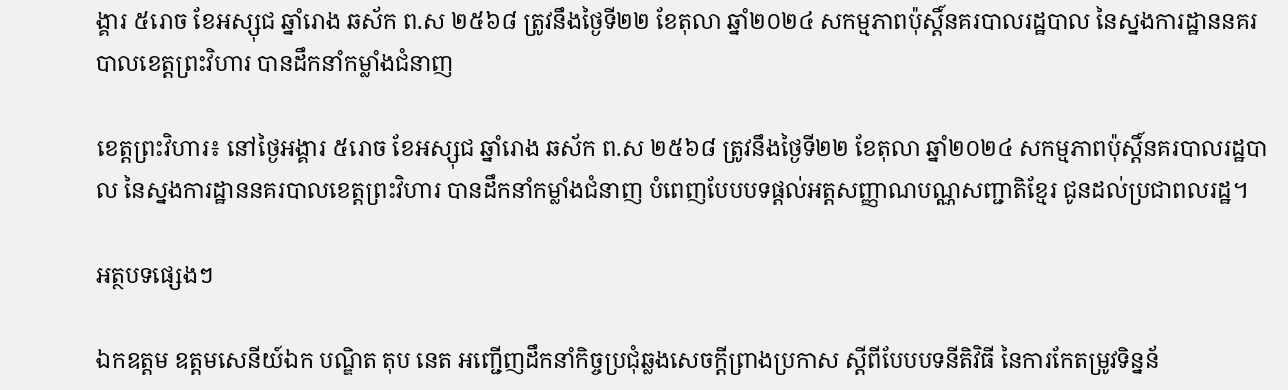ង្គារ ៥រោច ខែអស្សុជ ឆ្នាំរោង ឆស័ក ព.ស ២៥៦៨ ត្រូវនឹងថ្ងៃទី២២ ខែតុលា ឆ្នាំ២០២៤ សកម្មភាពប៉ុស្តិ៍នគរបាលរដ្ឋបាល នៃស្នងការដ្ឋាននគរបាលខេត្តព្រះវិហារ បានដឹកនាំកម្លាំងជំនាញ

ខេត្តព្រះវិហារ៖ នៅថ្ងៃអង្គារ ៥រោច ខែអស្សុជ ឆ្នាំរោង ឆស័ក ព.ស ២៥៦៨ ត្រូវនឹងថ្ងៃទី២២ ខែតុលា ឆ្នាំ២០២៤ សកម្មភាពប៉ុស្តិ៍នគរបាលរដ្ឋបាល នៃស្នងការដ្ឋាននគរបាលខេត្តព្រះវិហារ បានដឹកនាំកម្លាំងជំនាញ បំពេញបែបបទផ្ដល់អត្តសញ្ញាណបណ្ណសញ្ជាតិខ្មែរ ជូនដល់ប្រជាពលរដ្ឋ។

អត្ថបទផ្សេងៗ

ឯកឧត្តម ឧត្តមសេនីយ៍ឯក បណ្ឌិត តុប នេត អញ្ជើញដឹកនាំកិច្ចប្រជុំឆ្លងសេចក្ដីព្រាងប្រកាស ស្ដីពីបែបបទនីតិវិធី នៃការកែតម្រូវទិន្នន័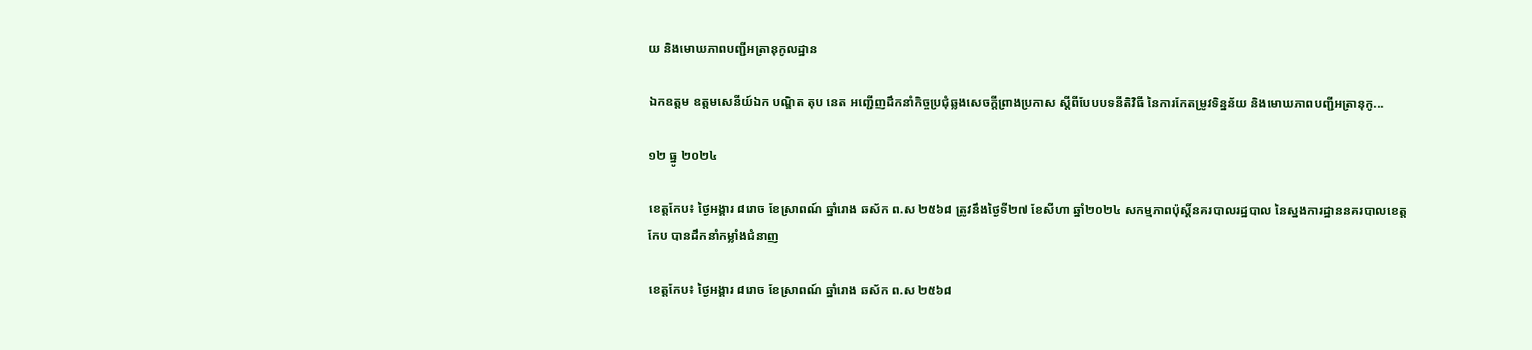យ និងមោឃភាពបញ្ជីអត្រានុកូលដ្ឋាន

ឯកឧត្តម ឧត្តមសេនីយ៍ឯក បណ្ឌិត តុប នេត អញ្ជើញដឹកនាំកិច្ចប្រជុំឆ្លងសេចក្ដីព្រាងប្រកាស ស្ដីពីបែបបទនីតិវិធី នៃការកែតម្រូវទិន្នន័យ និងមោឃភាពបញ្ជីអត្រានុកូ...

១២ ធ្នូ ២០២៤

ខេត្តកែប៖ ថ្ងៃអង្គារ ៨រោច ខែស្រាពណ៍ ឆ្នាំរោង ឆស័ក ព.ស ២៥៦៨ ត្រូវនឹងថ្ងៃទី២៧ ខែសីហា ឆ្នាំ២០២៤ សកម្មភាពប៉ុស្តិ៍នគរបាលរដ្ឋបាល នៃស្នងការដ្ឋាននគរបាលខេត្តកែប បានដឹកនាំកម្លាំងជំនាញ

ខេត្តកែប៖ ថ្ងៃអង្គារ ៨រោច ខែស្រាពណ៍ ឆ្នាំរោង ឆស័ក ព.ស ២៥៦៨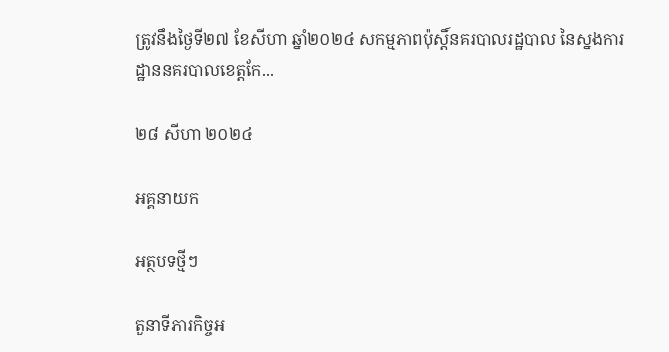ត្រូវនឹងថ្ងៃទី២៧ ខែសីហា ឆ្នាំ២០២៤ សកម្មភាពប៉ុស្តិ៍នគរបាលរដ្ឋបាល នៃស្នងការដ្ឋាននគរបាលខេត្តកែ...

២៨ សីហា ២០២៤

អគ្គនាយក

អត្ថបទថ្មីៗ

តួនាទីភារកិច្ចអ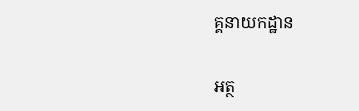គ្គនាយកដ្ឋាន

អត្ថ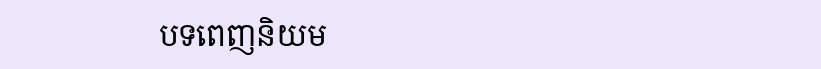បទពេញនិយម